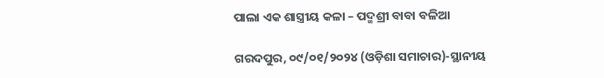ପାଲା ଏକ ଶାସ୍ତ୍ରୀୟ କଳା – ପଦ୍ମଶ୍ରୀ ବାବା ବଳିଆ

ଗରଦପୁର, ୦୯/୦୧/୨୦୨୪ (ଓଡ଼ିଶା ସମାଚାର)-ସ୍ଥାନୀୟ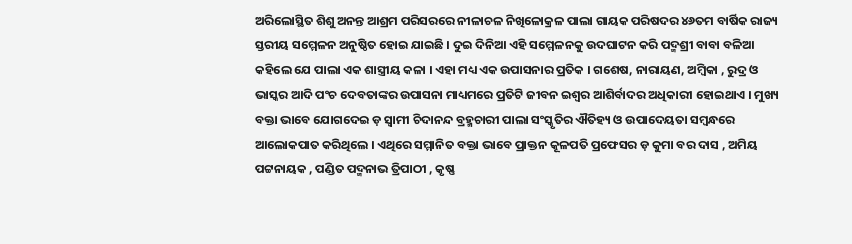ଅରିଲୋସ୍ଥିତ ଶିଶୁ ଅନନ୍ତ ଆଶ୍ରମ ପରିସରରେ ନୀଳାଚଳ ନିଖିଳୋକ୍ରଳ ପାଲା ଗାୟକ ପରିଷଦର ୪୬ତମ ବାର୍ଷିକ ରାଜ୍ୟ ସ୍ତରୀୟ ସମ୍ମେଳନ ଅନୁଷ୍ଠିତ ହୋଇ ଯାଇଛି । ଦୁଇ ଦିନିଆ ଏହି ସମ୍ମେଳନକୁ ଉଦଘାଟନ କରି ପଦ୍ମଶ୍ରୀ ବାବା ବଳିଆ କହିଲେ ଯେ ପାଲା ଏକ ଶାସ୍ତ୍ରୀୟ କଳା । ଏହା ମଧ୍ୟ ଏକ ଉପାସନାର ପ୍ରତିକ । ଗଶେଷ, ନାରାୟଣ, ଅମ୍ବିକା , ରୁଦ୍ର ଓ ଭାସ୍କର ଆଦି ପଂଚ ଦେବତାଙ୍କର ଉପାସନା ମାଧ୍ୟମରେ ପ୍ରତିଟି ଜୀବନ ଇଶ୍ୱର ଆଶିର୍ବାଦର ଅଧିକାରୀ ହୋଇଥାଏ । ମୁଖ୍ୟ ବକ୍ତା ଭାବେ ଯୋଗଦେଇ ଡ଼ ସ୍ୱାମୀ ଚିଦାନନ୍ଦ ବ୍ରହ୍ମଚାରୀ ପାଲା ସଂସ୍କୃତିର ଐତିହ୍ୟ ଓ ଉପାଦେୟତା ସମ୍ବନ୍ଧରେ ଆଲୋକପାତ କରିଥିଲେ । ଏଥିରେ ସମ୍ମାନିତ ବକ୍ତା ଭାବେ ପ୍ରାକ୍ତନ କୂଳପତି ପ୍ରଫେସର ଡ଼ କୁମା ବର ଦାସ , ଅମିୟ ପଟ୍ଟନାୟକ , ପଣ୍ଡିତ ପଦ୍ମନାଭ ତ୍ରିପାଠୀ , କୃଷ୍ଣ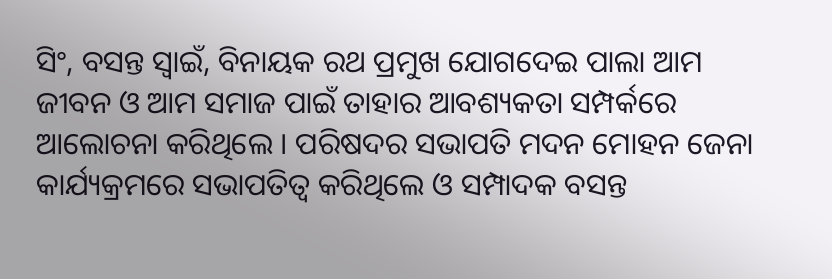ସିଂ, ବସନ୍ତ ସ୍ୱାଇଁ, ବିନାୟକ ରଥ ପ୍ରମୁଖ ଯୋଗଦେଇ ପାଲା ଆମ ଜୀବନ ଓ ଆମ ସମାଜ ପାଇଁ ତାହାର ଆବଶ୍ୟକତା ସମ୍ପର୍କରେ ଆଲୋଚନା କରିଥିଲେ । ପରିଷଦର ସଭାପତି ମଦନ ମୋହନ ଜେନା କାର୍ଯ୍ୟକ୍ରମରେ ସଭାପତିତ୍ୱ କରିଥିଲେ ଓ ସମ୍ପାଦକ ବସନ୍ତ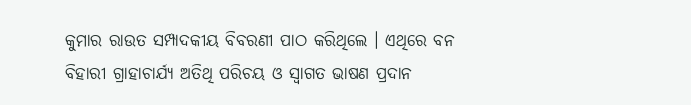କୁମାର ରାଉତ ସମ୍ପାଦକୀୟ ବିବରଣୀ ପାଠ କରିଥିଲେ । ଏଥିରେ ବନ ବିହାରୀ ଗ୍ରାହାଚାର୍ଯ୍ୟ ଅତିଥି ପରିଚୟ ଓ ସ୍ୱାଗତ ଭାଷଣ ପ୍ରଦାନ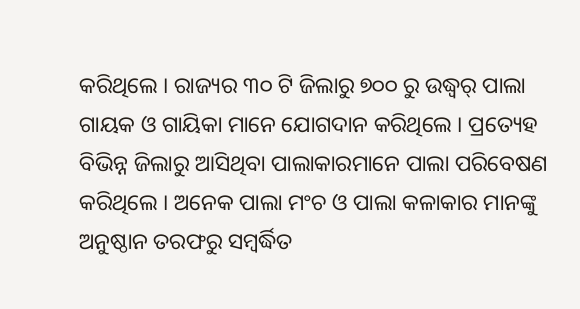କରିଥିଲେ । ରାଜ୍ୟର ୩୦ ଟି ଜିଲାରୁ ୭୦୦ ରୁ ଉଦ୍ଧ୍ୱର୍ ପାଲା ଗାୟକ ଓ ଗାୟିକା ମାନେ ଯୋଗଦାନ କରିଥିଲେ । ପ୍ରତ୍ୟେହ ବିଭିନ୍ନ ଜିଲାରୁ ଆସିଥିବା ପାଲାକାରମାନେ ପାଲା ପରିବେଷଣ କରିଥିଲେ । ଅନେକ ପାଲା ମଂଚ ଓ ପାଲା କଳାକାର ମାନଙ୍କୁ ଅନୁଷ୍ଠାନ ତରଫରୁ ସମ୍ବର୍ଦ୍ଧିତ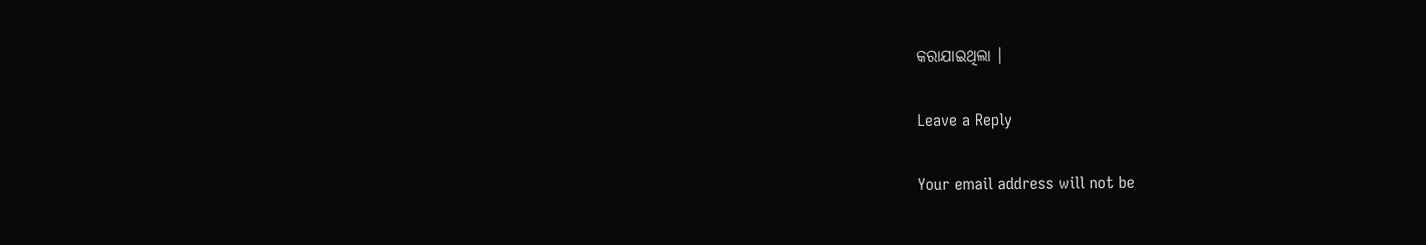କରାଯାଇଥିଲା ।

Leave a Reply

Your email address will not be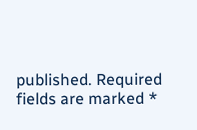published. Required fields are marked *